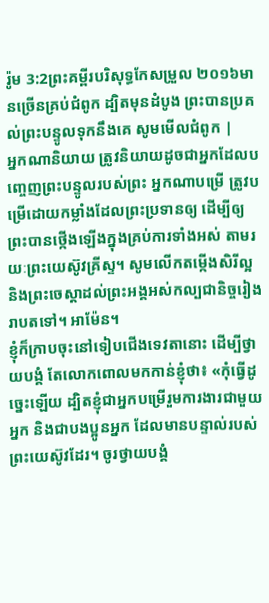រ៉ូម 3:2ព្រះគម្ពីរបរិសុទ្ធកែសម្រួល ២០១៦មានច្រើនគ្រប់ជំពូក ដ្បិតមុនដំបូង ព្រះបានប្រគល់ព្រះបន្ទូលទុកនឹងគេ សូមមើលជំពូក |
អ្នកណានិយាយ ត្រូវនិយាយដូចជាអ្នកដែលបញ្ចេញព្រះបន្ទូលរបស់ព្រះ អ្នកណាបម្រើ ត្រូវបម្រើដោយកម្លាំងដែលព្រះប្រទានឲ្យ ដើម្បីឲ្យព្រះបានថ្កើងឡើងក្នុងគ្រប់ការទាំងអស់ តាមរយៈព្រះយេស៊ូវគ្រីស្ទ។ សូមលើកតម្កើងសិរីល្អ និងព្រះចេស្តាដល់ព្រះអង្គអស់កល្បជានិច្ចរៀងរាបតទៅ។ អាម៉ែន។
ខ្ញុំក៏ក្រាបចុះនៅទៀបជើងទេវតានោះ ដើម្បីថ្វាយបង្គំ តែលោកពោលមកកាន់ខ្ញុំថា៖ «កុំធ្វើដូច្នេះឡើយ ដ្បិតខ្ញុំជាអ្នកបម្រើរួមការងារជាមួយអ្នក និងជាបងប្អូនអ្នក ដែលមានបន្ទាល់របស់ព្រះយេស៊ូវដែរ។ ចូរថ្វាយបង្គំ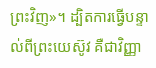ព្រះវិញ»។ ដ្បិតការធ្វើបន្ទាល់ពីព្រះយេស៊ូវ គឺជាវិញ្ញា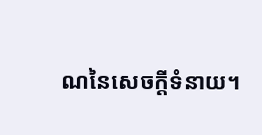ណនៃសេចក្ដីទំនាយ។